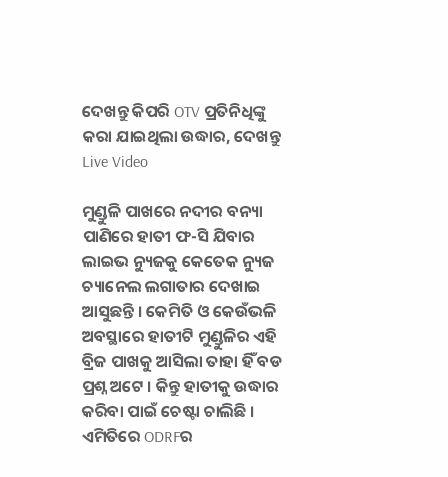ଦେଖନ୍ତୁ କିପରି OTV ପ୍ରତିନିଧିଙ୍କୁ କରା ଯାଇଥିଲା ଉଦ୍ଧାର, ଦେଖନ୍ତୁ Live Video

ମୁଣ୍ଡୁଳି ପାଖରେ ନଦୀର ବନ୍ୟା ପାଣିରେ ହାତୀ ଫ-ସି ଯିବାର ଲାଇଭ ନ୍ୟୁଜକୁ କେତେକ ନ୍ୟୁଜ ଚ୍ୟାନେଲ ଲଗାତାର ଦେଖାଇ ଆସୁଛନ୍ତି । କେମିତି ଓ କେଉଁଭଳି ଅବସ୍ଥାରେ ହାତୀଟି ମୁଣ୍ଡୁଳିର ଏହି ବ୍ରିଜ ପାଖକୁ ଆସିଲା ତାହା ହିଁ ବଡ ପ୍ରଶ୍ନ ଅଟେ । କିନ୍ତୁ ହାତୀକୁ ଉଦ୍ଧାର କରିବା ପାଇଁ ଚେଷ୍ଟା ଚାଲିଛି । ଏମିତିରେ ODRFର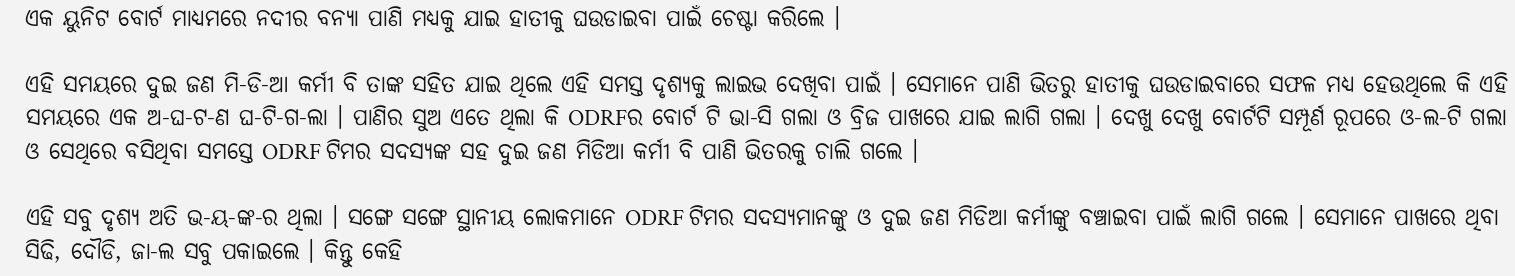ଏକ ୟୁନିଟ ବୋର୍ଟ ମାଧ୍ୟମରେ ନଦୀର ବନ୍ୟା ପାଣି ମଧ୍ୟକୁ ଯାଇ ହାତୀକୁ ଘଉଡାଇବା ପାଇଁ ଚେଷ୍ଟା କରିଲେ ।

ଏହି ସମୟରେ ଦୁଇ ଜଣ ମି-ଡି-ଆ କର୍ମୀ ବି ତାଙ୍କ ସହିତ ଯାଇ ଥିଲେ ଏହି ସମସ୍ତ ଦୃଶ୍ୟକୁ ଲାଇଭ ଦେଖିବା ପାଇଁ । ସେମାନେ ପାଣି ଭିତରୁ ହାତୀକୁ ଘଉଡାଇବାରେ ସଫଳ ମଧ୍ୟ ହେଉଥିଲେ କି ଏହି ସମୟରେ ଏକ ଅ-ଘ-ଟ-ଣ ଘ-ଟି-ଗ-ଲା । ପାଣିର ସୁଅ ଏତେ ଥିଲା କି ODRFର ବୋର୍ଟ ଟି ଭା-ସି ଗଲା ଓ ବ୍ରିଜ ପାଖରେ ଯାଇ ଲାଗି ଗଲା । ଦେଖୁ ଦେଖୁ ବୋର୍ଟଟି ସମ୍ପୂର୍ଣ ରୂପରେ ଓ-ଲ-ଟି ଗଲା ଓ ସେଥିରେ ବସିଥିବା ସମସ୍ତେ ODRF ଟିମର ସଦସ୍ୟଙ୍କ ସହ ଦୁଇ ଜଣ ମିଡିଆ କର୍ମୀ ବି ପାଣି ଭିତରକୁ ଚାଲି ଗଲେ ।

ଏହି ସବୁ ଦୃଶ୍ୟ ଅତି ଭ-ୟ-ଙ୍କ-ର ଥିଲା । ସଙ୍ଗେ ସଙ୍ଗେ ସ୍ଥାନୀୟ ଲୋକମାନେ ODRF ଟିମର ସଦସ୍ୟମାନଙ୍କୁ ଓ ଦୁଇ ଜଣ ମିଡିଆ କର୍ମୀଙ୍କୁ ବଞ୍ଚାଇବା ପାଇଁ ଲାଗି ଗଲେ । ସେମାନେ ପାଖରେ ଥିବା ସିଢି, ଦୌଡି, ଜା-ଲ ସବୁ ପକାଇଲେ । କିନ୍ତୁ କେହି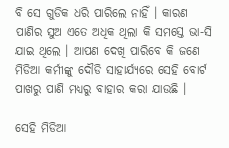ବି ସେ ଗୁଡିକ ଧରି ପାରିଲେ ନାହିଁ । କାରଣ ପାଣିର ସୁଅ ଏତେ ଅଧିକ ଥିଲା କି ସମସ୍ତେ ଭା-ସି ଯାଇ ଥିଲେ । ଆପଣ ଦେଖି ପାରିବେ କି ଜଣେ ମିଡିଆ କର୍ମୀଙ୍କୁ ଦୌଡି ସାହାର୍ଯ୍ୟରେ ସେହି ବୋର୍ଟ ପାଖରୁ ପାଣି ମଧ୍ୟରୁ ବାହାର କରା ଯାଉଛି ।

ସେହି ମିଡିଆ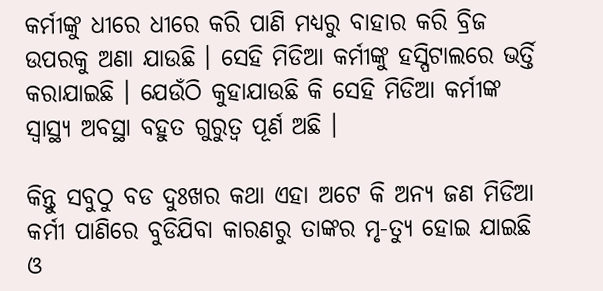କର୍ମୀଙ୍କୁ ଧୀରେ ଧୀରେ କରି ପାଣି ମଧ୍ୟରୁ ବାହାର କରି ବ୍ରିଜ ଉପରକୁ ଅଣା ଯାଉଛି । ସେହି ମିଡିଆ କର୍ମୀଙ୍କୁ ହସ୍ପିଟାଲରେ ଭର୍ତ୍ତି କରାଯାଇଛି । ଯେଉଁଠି କୁହାଯାଉଛି କି ସେହି ମିଡିଆ କର୍ମୀଙ୍କ ସ୍ୱାସ୍ଥ୍ୟ ଅବସ୍ଥା ବହୁତ ଗୁରୁତ୍ଵ ପୂର୍ଣ ଅଛି ।

କିନ୍ତୁ ସବୁଠୁ ବଡ ଦୁଃଖର କଥା ଏହା ଅଟେ କି ଅନ୍ୟ ଜଣ ମିଡିଆ କର୍ମୀ ପାଣିରେ ବୁଡିଯିବା କାରଣରୁ ତାଙ୍କର ମୃ-ତ୍ୟୁ ହୋଇ ଯାଇଛି ଓ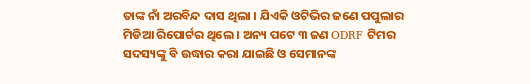ତାଙ୍କ ନାଁ ଅରବିନ୍ଦ ଦାସ ଥିଲା । ଯିଏକି ଓଟିଭିର ଜଣେ ପପୁଲାର ମିଡିଆ ରିପୋର୍ଟର ଥିଲେ । ଅନ୍ୟ ପଟେ ୩ ଜଣ ODRF ଟିମର ସଦସ୍ୟଙ୍କୁ ବି ଉଦ୍ଧାର କରା ଯାଇଛି ଓ ସେମାନଙ୍କ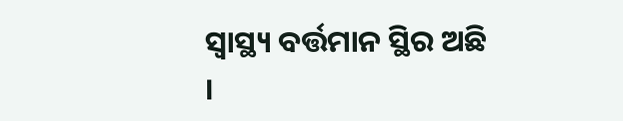ସ୍ୱାସ୍ଥ୍ୟ ବର୍ତ୍ତମାନ ସ୍ଥିର ଅଛି ।